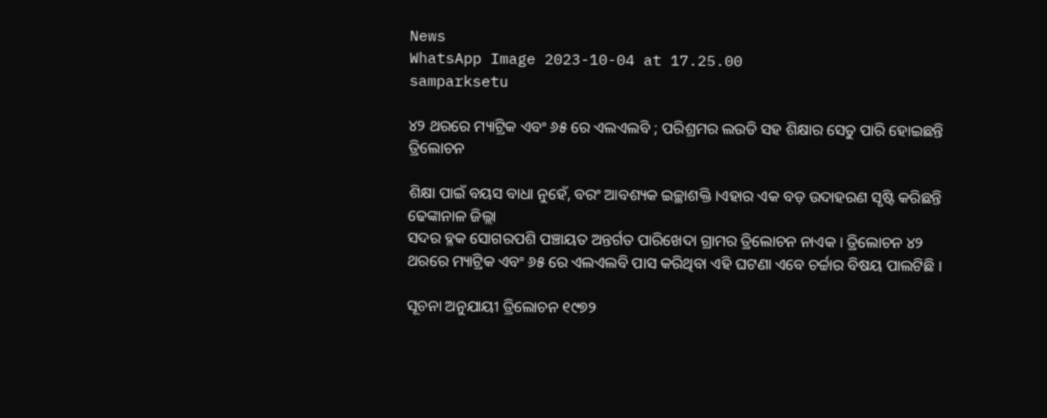News
WhatsApp Image 2023-10-04 at 17.25.00
samparksetu

୪୨ ଥରରେ ମ୍ୟାଟ୍ରିକ ଏବଂ ୬୫ ରେ ଏଲଏଲବି ; ପରିଶ୍ରମର ଲଉଡି ସହ ଶିକ୍ଷାର ସେତୁ ପାରି ହୋଇଛନ୍ତି ତ୍ରିଲୋଚନ

ଶିକ୍ଷା ପାଇଁ ବୟସ ବାଧା ନୁହେଁ, ବରଂ ଆବଶ୍ୟକ ଇଚ୍ଛାଶକ୍ତି ।ଏହାର ଏକ ବଡ଼ ଉଦାହରଣ ସୃଷ୍ଟି କରିଛନ୍ତି ଢେଙ୍କାନାଳ ଜିଲ୍ଲା
ସଦର ବ୍ଳକ ସୋଗରପଶି ପଞ୍ଚାୟତ ଅନ୍ତର୍ଗତ ପାରିଖେଦା ଗ୍ରାମର ତ୍ରିଲୋଚନ ନାଏକ । ତ୍ରିଲୋଚନ ୪୨ ଥରରେ ମ୍ୟାଟ୍ରିକ ଏବଂ ୬୫ ରେ ଏଲଏଲବି ପାସ କରିଥିବା ଏହି ଘଟଣା ଏବେ ଚର୍ଚ୍ଚାର ବିଷୟ ପାଲଟିଛି ।

ସୂଚନା ଅନୁଯାୟୀ ତ୍ରିଲୋଚନ ୧୯୭୨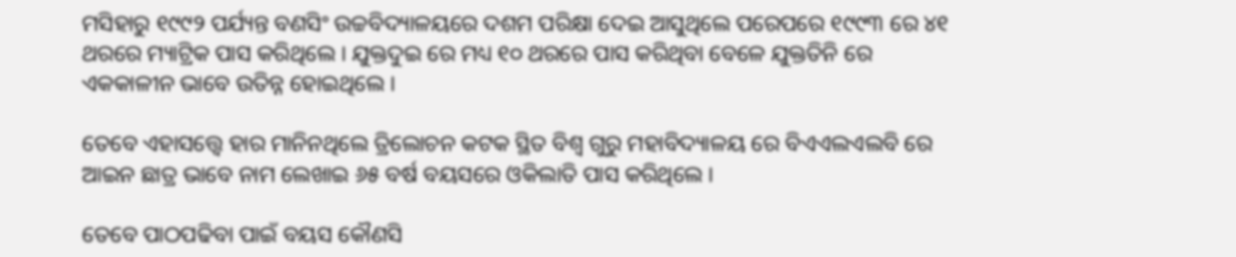ମସିହାରୁ ୧୯୯୨ ପର୍ଯ୍ୟନ୍ତ ବଣସିଂ ଉଚ୍ଚବିଦ୍ୟାଳୟରେ ଦଶମ ପରିକ୍ଷା ଦେଇ ଆସୁଥିଲେ ପରେପରେ ୧୯୯୩ ରେ ୪୧ ଥରରେ ମ୍ୟାଟ୍ରିକ ପାସ କରିଥିଲେ । ଯୁକ୍ତଦୁଇ ରେ ମଧ୍ୟ ୧୦ ଥରରେ ପାସ କରିଥିବା ବେଳେ ଯୁକ୍ତତିନି ରେ ଏକକାଳୀନ ଭାବେ ଉତିନ୍ନ ହୋଇଥିଲେ ।

ତେବେ ଏହାସତ୍ତ୍ୱେ ହାର ମାନିନଥିଲେ ତ୍ରିଲୋଚନ କଟକ ସ୍ଥିତ ବିଶ୍ୱ ଗୁରୁ ମହାବିଦ୍ୟାଳୟ ରେ ବିଏଏଲଏଲବି ରେ ଆଇନ ଛାତ୍ର ଭାବେ ନାମ ଲେଖାଇ ୬୫ ବର୍ଷ ବୟସରେ ଓକିଲାତି ପାସ କରିଥିଲେ ।

ତେବେ ପାଠପଢିବା ପାଇଁ ବୟସ କୌଣସି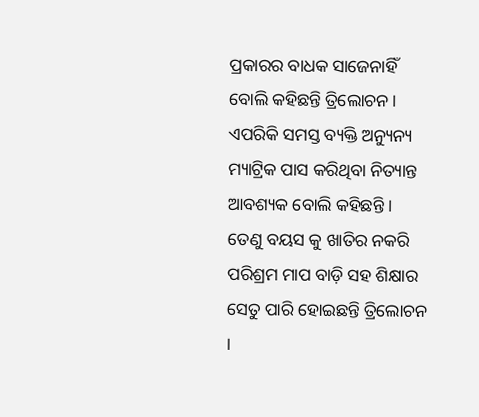ପ୍ରକାରର ବାଧକ ସାଜେନାହିଁ ବୋଲି କହିଛନ୍ତି ତ୍ରିଲୋଚନ । ଏପରିକି ସମସ୍ତ ବ୍ୟକ୍ତି ଅନ୍ୟୁନ୍ୟ ମ୍ୟାଟ୍ରିକ ପାସ କରିଥିବା ନିତ୍ୟାନ୍ତ ଆବଶ୍ୟକ ବୋଲି କହିଛନ୍ତି । ତେଣୁ ବୟସ କୁ ଖାତିର ନକରି ପରିଶ୍ରମ ମାପ ବାଡ଼ି ସହ ଶିକ୍ଷାର ସେତୁ ପାରି ହୋଇଛନ୍ତି ତ୍ରିଲୋଚନ ।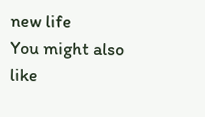new life
You might also like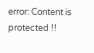error: Content is protected !!